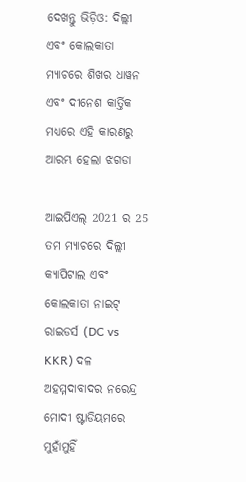ଦେଖନ୍ତୁ ଭିଡ଼ିଓ: ଦିଲ୍ଲୀ ଏବଂ କୋଲକାତା ମ୍ୟାଚରେ ଶିଖର ଧାୱନ ଏବଂ ଦୀନେଶ କାର୍ତ୍ତିକ ମଧ୍ୟରେ ଏହି କାରଣରୁ ଆରମ୍ଭ ହେଲା ଝଗଡା

ଆଇପିଏଲ୍ 2021 ର 25 ତମ ମ୍ୟାଚରେ ଦିଲ୍ଲୀ କ୍ୟାପିଟାଲ ଏବଂ କୋଲକାତା ନାଇଟ୍ ରାଇଡର୍ସ (DC vs KKR) ଦଳ ଅହମ୍ମଦାବାଦର ନରେନ୍ଦ୍ର ମୋଦୀ ଷ୍ଟାଡିୟମରେ ମୁହାଁମୁହିଁ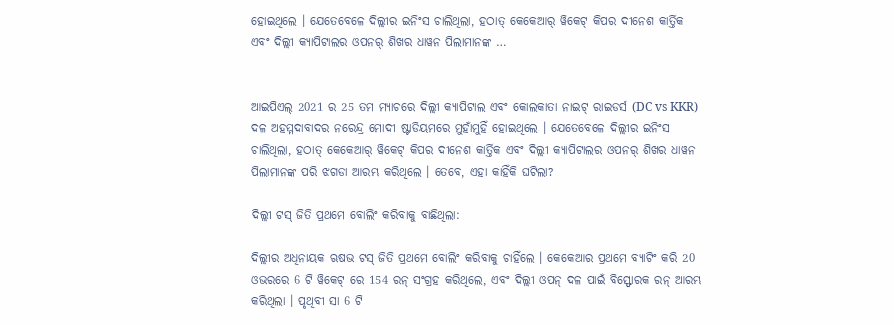ହୋଇଥିଲେ । ଯେତେବେଳେ ଦିଲ୍ଲୀର ଇନିଂସ ଚାଲିଥିଲା, ହଠାତ୍ କେକେଆର୍ ୱିକେଟ୍ କିପର ଦୀନେଶ କାର୍ତ୍ତିକ ଏବଂ ଦିଲ୍ଲୀ କ୍ୟାପିଟାଲର ଓପନର୍ ଶିଖର ଧାୱନ ପିଲାମାନଙ୍କ …


ଆଇପିଏଲ୍ 2021 ର 25 ତମ ମ୍ୟାଚରେ ଦିଲ୍ଲୀ କ୍ୟାପିଟାଲ ଏବଂ କୋଲକାତା ନାଇଟ୍ ରାଇଡର୍ସ (DC vs KKR) ଦଳ ଅହମ୍ମଦାବାଦର ନରେନ୍ଦ୍ର ମୋଦୀ ଷ୍ଟାଡିୟମରେ ମୁହାଁମୁହିଁ ହୋଇଥିଲେ । ଯେତେବେଳେ ଦିଲ୍ଲୀର ଇନିଂସ ଚାଲିଥିଲା, ହଠାତ୍ କେକେଆର୍ ୱିକେଟ୍ କିପର ଦୀନେଶ କାର୍ତ୍ତିକ ଏବଂ ଦିଲ୍ଲୀ କ୍ୟାପିଟାଲର ଓପନର୍ ଶିଖର ଧାୱନ ପିଲାମାନଙ୍କ ପରି ଝଗଡା ଆରମ୍ଭ କରିଥିଲେ । ତେବେ, ଏହା କାହିଁକି ଘଟିଲା?

ଦିଲ୍ଲୀ ଟସ୍ ଜିତି ପ୍ରଥମେ ବୋଲିଂ କରିବାକୁ ବାଛିଥିଲା:

ଦିଲ୍ଲୀର ଅଧିନାୟକ ଋଷଭ ଟସ୍ ଜିତି ପ୍ରଥମେ ବୋଲିଂ କରିବାକୁ ଚାହିଁଲେ । କେକେଆର ପ୍ରଥମେ ବ୍ୟାଟିଂ କରି 20 ଓଭରରେ 6 ଟି ୱିକେଟ୍ ରେ 154 ରନ୍ ସଂଗ୍ରହ କରିଥିଲେ, ଏବଂ ଦିଲ୍ଲୀ ଓପନ୍ ଦଳ ପାଇଁ ବିସ୍ଫୋରକ ରନ୍ ଆରମ୍ଭ କରିଥିଲା । ପୃଥିବୀ ସା 6 ଟି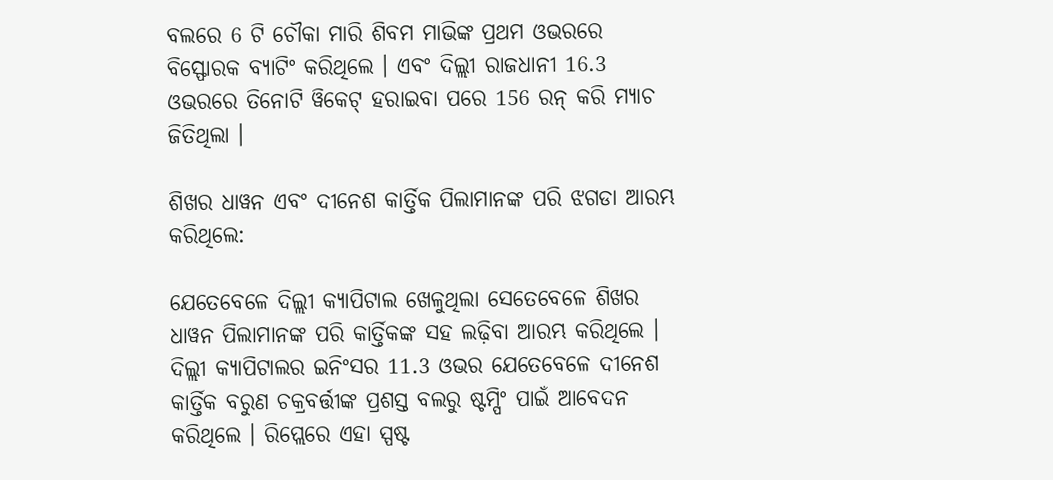ବଲରେ 6 ଟି ଚୌକା ମାରି ଶିବମ ମାଭିଙ୍କ ପ୍ରଥମ ଓଭରରେ ବିସ୍ଫୋରକ ବ୍ୟାଟିଂ କରିଥିଲେ । ଏବଂ ଦିଲ୍ଲୀ ରାଜଧାନୀ 16.3 ଓଭରରେ ତିନୋଟି ୱିକେଟ୍ ହରାଇବା ପରେ 156 ରନ୍ କରି ମ୍ୟାଚ ଜିତିଥିଲା ।

ଶିଖର ଧାୱନ ଏବଂ ଦୀନେଶ କାର୍ତ୍ତିକ ପିଲାମାନଙ୍କ ପରି ଝଗଡା ଆରମ୍ଭ କରିଥିଲେ:

ଯେତେବେଳେ ଦିଲ୍ଲୀ କ୍ୟାପିଟାଲ ଖେଳୁଥିଲା ସେତେବେଳେ ଶିଖର ଧାୱନ ପିଲାମାନଙ୍କ ପରି କାର୍ତ୍ତିକଙ୍କ ସହ ଲଢ଼ିବା ଆରମ୍ଭ କରିଥିଲେ । ଦିଲ୍ଲୀ କ୍ୟାପିଟାଲର ଇନିଂସର 11.3 ଓଭର ଯେତେବେଳେ ଦୀନେଶ କାର୍ତ୍ତିକ ବରୁଣ ଚକ୍ରବର୍ତ୍ତୀଙ୍କ ପ୍ରଶସ୍ତ ବଲରୁ ଷ୍ଟମ୍ପିଂ ପାଇଁ ଆବେଦନ କରିଥିଲେ । ରିପ୍ଲେରେ ଏହା ସ୍ପଷ୍ଟ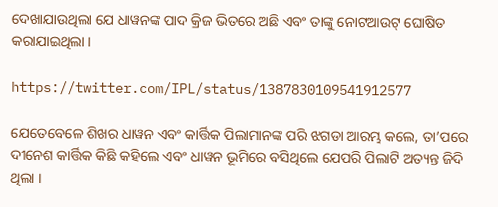ଦେଖାଯାଉଥିଲା ଯେ ଧାୱନଙ୍କ ପାଦ କ୍ରିଜ ଭିତରେ ଅଛି ଏବଂ ତାଙ୍କୁ ନୋଟଆଉଟ୍ ଘୋଷିତ କରାଯାଇଥିଲା ।

https://twitter.com/IPL/status/1387830109541912577

ଯେତେବେଳେ ଶିଖର ଧାୱନ ଏବଂ କାର୍ତ୍ତିକ ପିଲାମାନଙ୍କ ପରି ଝଗଡା ଆରମ୍ଭ କଲେ, ତା’ପରେ ଦୀନେଶ କାର୍ତ୍ତିକ କିଛି କହିଲେ ଏବଂ ଧାୱନ ଭୂମିରେ ବସିଥିଲେ ଯେପରି ପିଲାଟି ଅତ୍ୟନ୍ତ ଜିଦି ଥିଲା ।